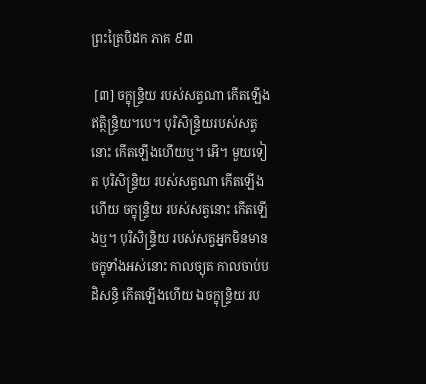ព្រះត្រៃបិដក ភាគ ៩៣

 [៣] ចក្ខុន្ទ្រិយ របស់សត្វណា កើតឡើង ឥត្ថិន្ទ្រិយ។បេ។ បុរិសិន្ទ្រិយរបស់សត្វនោះ កើតឡើងហើយឬ។ អើ។ មួយទៀត បុរិសិន្ទ្រិយ របស់សត្វណា កើតឡើងហើយ ចក្ខុន្ទ្រិយ របស់សត្វនោះ កើតឡើងឬ។ បុរិសិន្ទ្រិយ របស់សត្វអ្នកមិនមានចក្ខុទាំងអស់នោះ កាលច្យុត កាលចាប់បដិសន្ធិ កើតឡើងហើយ ឯចក្ខុន្ទ្រិយ រប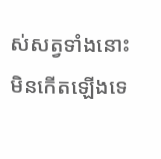ស់សត្វទាំងនោះ មិនកើតឡើងទេ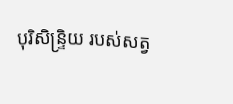បុរិសិន្ទ្រិយ របស់សត្វ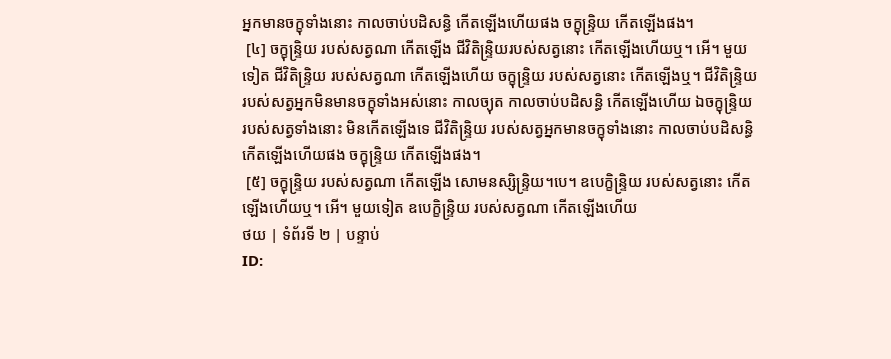អ្នកមានចក្ខុទាំងនោះ កាលចាប់បដិសន្ធិ កើតឡើងហើយផង ចក្ខុន្ទ្រិយ កើតឡើងផង។
 [៤] ចក្ខុន្ទ្រិយ របស់សត្វណា កើតឡើង ជីវិតិន្ទ្រិយរបស់សត្វនោះ កើតឡើងហើយឬ។ អើ។ មួយទៀត ជីវិតិន្ទ្រិយ របស់សត្វណា កើតឡើងហើយ ចក្ខុន្ទ្រិយ របស់សត្វនោះ កើតឡើងឬ។ ជីវិតិន្ទ្រិយ របស់សត្វអ្នកមិនមានចក្ខុទាំងអស់នោះ កាលច្យុត កាលចាប់បដិសន្ធិ កើតឡើងហើយ ឯចក្ខុន្ទ្រិយ របស់សត្វទាំងនោះ មិនកើតឡើងទេ ជីវិតិន្ទ្រិយ របស់សត្វអ្នកមានចក្ខុទាំងនោះ កាលចាប់បដិសន្ធិ កើតឡើងហើយផង ចក្ខុន្ទ្រិយ កើតឡើងផង។
 [៥] ចក្ខុន្ទ្រិយ របស់សត្វណា កើតឡើង សោមនស្សិន្ទ្រិយ។បេ។ ឧបេក្ខិន្ទ្រិយ របស់សត្វនោះ កើតឡើងហើយឬ។ អើ។ មួយទៀត ឧបេក្ខិន្ទ្រិយ របស់សត្វណា កើតឡើងហើយ
ថយ | ទំព័រទី ២ | បន្ទាប់
ID: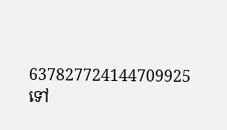637827724144709925
ទៅ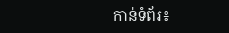កាន់ទំព័រ៖